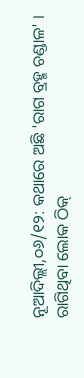ନୂଆଦିଲ୍ଲୀ,୦୬/୧୨: କଥାରେ ଅଛି 'ରାଗ ବ୍ରହ୍ମ ଚଣ୍ଡାଳ' । ରାଗିଥିବା ଲୋକ ଠିକ୍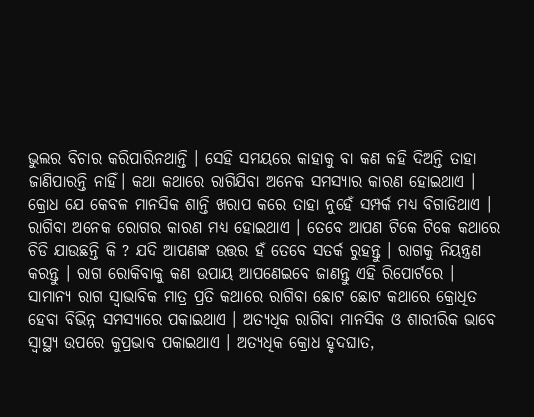ଭୁଲର ବିଚାର କରିପାରିନଥାନ୍ତି । ସେହି ସମୟରେ କାହାକୁ ବା କଣ କହି ଦିଅନ୍ତି ତାହା ଜାଣିପାରନ୍ତି ନାହିଁ। କଥା କଥାରେ ରାଗିଯିବା ଅନେକ ସମସ୍ୟାର କାରଣ ହୋଇଥାଏ । କ୍ରୋଧ ଯେ କେବଳ ମାନସିକ ଶାନ୍ତି ଖରାପ କରେ ତାହା ନୁହେଁ ସମ୍ପର୍କ ମଧ୍ୟ ବିଗାଡିଥାଏ । ରାଗିବା ଅନେକ ରୋଗର କାରଣ ମଧ୍ୟ ହୋଇଥାଏ । ତେବେ ଆପଣ ଟିକେ ଟିକେ କଥାରେ ଚିଡି ଯାଉଛନ୍ତି କି ? ଯଦି ଆପଣଙ୍କ ଉତ୍ତର ହଁ ତେବେ ସତର୍କ ରୁହନ୍ତୁ । ରାଗକୁ ନିୟନ୍ତ୍ରଣ କରନ୍ତୁ । ରାଗ ରୋକିବାକୁ କଣ ଉପାୟ ଆପଣେଇବେ ଜାଣନ୍ତୁ ଏହି ରିପୋର୍ଟରେ ।
ସାମାନ୍ୟ ରାଗ ସ୍ବାଭାବିକ ମାତ୍ର ପ୍ରତି କଥାରେ ରାଗିବା ଛୋଟ ଛୋଟ କଥାରେ କ୍ରୋଧିତ ହେବା ବିଭିନ୍ନ ସମସ୍ୟାରେ ପକାଇଥାଏ । ଅତ୍ୟଧିକ ରାଗିବା ମାନସିକ ଓ ଶାରୀରିକ ଭାବେ ସ୍ବାସ୍ଥ୍ୟ ଉପରେ କୁପ୍ରଭାବ ପକାଇଥାଏ । ଅତ୍ୟଧିକ କ୍ରୋଧ ହୃଦଘାତ,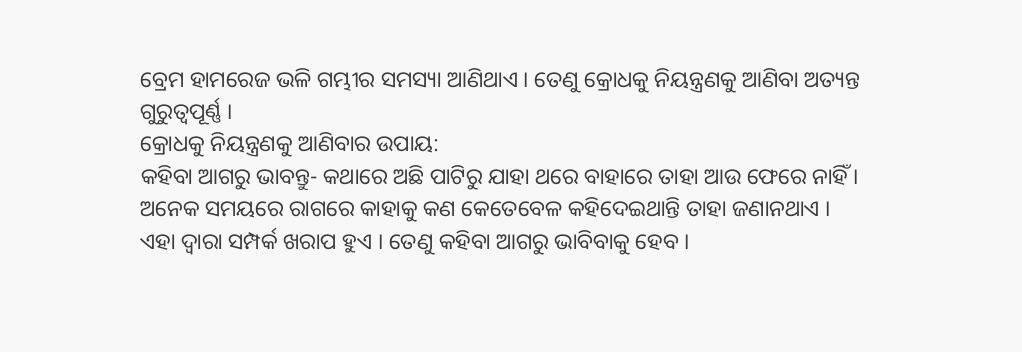ବ୍ରେମ ହାମରେଜ ଭଳି ଗମ୍ଭୀର ସମସ୍ୟା ଆଣିଥାଏ । ତେଣୁ କ୍ରୋଧକୁ ନିୟନ୍ତ୍ରଣକୁ ଆଣିବା ଅତ୍ୟନ୍ତ ଗୁରୁତ୍ବପୂର୍ଣ୍ଣ ।
କ୍ରୋଧକୁ ନିୟନ୍ତ୍ରଣକୁ ଆଣିବାର ଉପାୟ:
କହିବା ଆଗରୁ ଭାବନ୍ତୁ- କଥାରେ ଅଛି ପାଟିରୁ ଯାହା ଥରେ ବାହାରେ ତାହା ଆଉ ଫେରେ ନାହିଁ । ଅନେକ ସମୟରେ ରାଗରେ କାହାକୁ କଣ କେତେବେଳ କହିଦେଇଥାନ୍ତି ତାହା ଜଣାନଥାଏ । ଏହା ଦ୍ବାରା ସମ୍ପର୍କ ଖରାପ ହୁଏ । ତେଣୁ କହିବା ଆଗରୁ ଭାବିବାକୁ ହେବ ।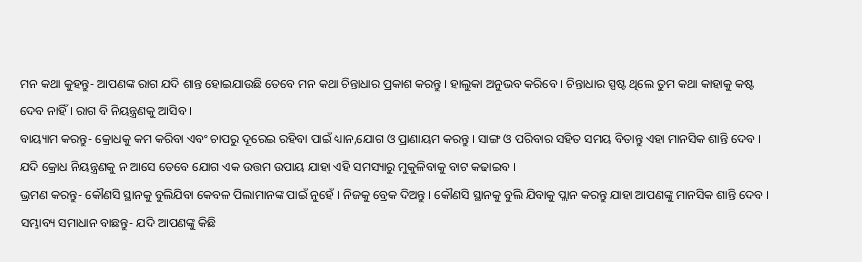ମନ କଥା କୁହନ୍ତୁ- ଆପଣଙ୍କ ରାଗ ଯଦି ଶାନ୍ତ ହୋଇଯାଉଛି ତେବେ ମନ କଥା ଚିନ୍ତାଧାର ପ୍ରକାଶ କରନ୍ତୁ । ହାଲୁକା ଅନୁଭବ କରିବେ । ଚିନ୍ତାଧାର ସ୍ପଷ୍ଟ ଥିଲେ ତୁମ କଥା କାହାକୁ କଷ୍ଟ ଦେବ ନାହିଁ । ରାଗ ବି ନିୟନ୍ତ୍ରଣକୁ ଆସିବ ।
ବାୟ୍ୟାମ କରନ୍ତୁ- କ୍ରୋଧକୁ କମ କରିବା ଏବଂ ଚାପରୁ ଦୂରେଇ ରହିବା ପାଇଁ ଧ୍ୟାନ,ଯୋଗ ଓ ପ୍ରାଣାୟମ କରନ୍ତୁ । ସାଙ୍ଗ ଓ ପରିବାର ସହିତ ସମୟ ବିତାନ୍ତୁ ଏହା ମାନସିକ ଶାନ୍ତି ଦେବ । ଯଦି କ୍ରୋଧ ନିୟନ୍ତ୍ରଣକୁ ନ ଆସେ ତେବେ ଯୋଗ ଏକ ଉତ୍ତମ ଉପାୟ ଯାହା ଏହି ସମସ୍ୟାରୁ ମୁକୁଳିବାକୁ ବାଟ କଢାଇବ ।
ଭ୍ରମଣ କରନ୍ତୁ- କୌଣସି ସ୍ଥାନକୁ ବୁଲିଯିବା କେବଳ ପିଲାମାନଙ୍କ ପାଇଁ ନୁହେଁ । ନିଜକୁ ବ୍ରେକ ଦିଅନ୍ତୁ । କୌଣସି ସ୍ଥାନକୁ ବୁଲି ଯିବାକୁ ପ୍ଲାନ କରନ୍ତୁ ଯାହା ଆପଣଙ୍କୁ ମାନସିକ ଶାନ୍ତି ଦେବ ।
ସମ୍ଭାବ୍ୟ ସମାଧାନ ବାଛନ୍ତୁ- ଯଦି ଆପଣଙ୍କୁ କିଛି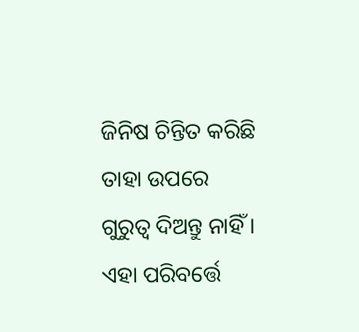ଜିନିଷ ଚିନ୍ତିତ କରିଛି ତାହା ଉପରେ ଗୁରୁତ୍ବ ଦିଅନ୍ତୁ ନାହିଁ । ଏହା ପରିବର୍ତ୍ତେ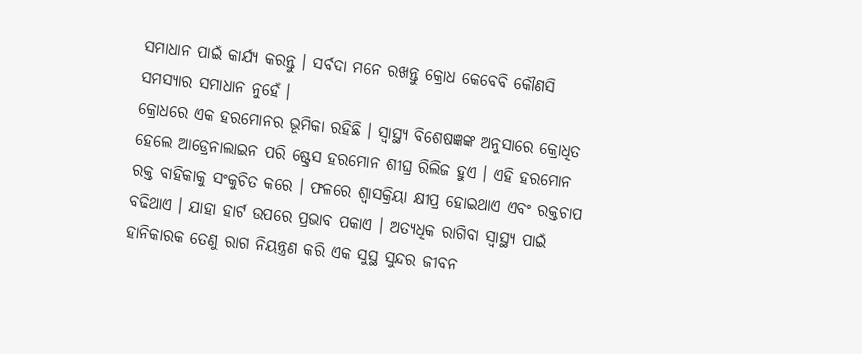ସମାଧାନ ପାଇଁ କାର୍ଯ୍ୟ କରନ୍ତୁ । ସର୍ବଦା ମନେ ରଖନ୍ତୁ କ୍ରୋଧ କେବେବି କୌଣସି ସମସ୍ୟାର ସମାଧାନ ନୁହେଁ ।
କ୍ରୋଧରେ ଏକ ହରମୋନର ଭୂମିକା ରହିଛି । ସ୍ବାସ୍ଥ୍ୟ ବିଶେଷଜ୍ଞଙ୍କ ଅନୁସାରେ କ୍ରୋଧିତ ହେଲେ ଆଡ୍ରେନାଲାଇନ ପରି ଷ୍ଟ୍ରେସ ହରମୋନ ଶୀଘ୍ର ରିଲିଜ ହୁଏ । ଏହି ହରମୋନ ରକ୍ତ ବାହିକାକୁ ସଂକୁଚିତ କରେ । ଫଳରେ ଶ୍ବାସକ୍ରିୟା କ୍ଷୀପ୍ର ହୋଇଥାଏ ଏବଂ ରକ୍ତଚାପ ବଢିଥାଏ । ଯାହା ହାର୍ଟ ଉପରେ ପ୍ରଭାବ ପକାଏ । ଅତ୍ୟଧିକ ରାଗିବା ସ୍ବାସ୍ଥ୍ୟ ପାଇଁ ହାନିକାରକ ତେଣୁ ରାଗ ନିୟନ୍ତ୍ରଣ କରି ଏକ ସୁସ୍ଥ ସୁନ୍ଦର ଜୀବନ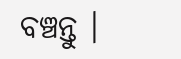ବଞ୍ଚନ୍ତୁ ।